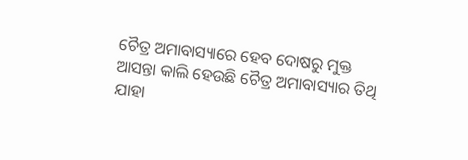ଚୈତ୍ର ଅମାବାସ୍ୟାରେ ହେବ ଦୋଷରୁ ମୁକ୍ତ
ଆସନ୍ତା କାଲି ହେଉଛି ଚୈତ୍ର ଅମାବାସ୍ୟାର ତିଥି ଯାହା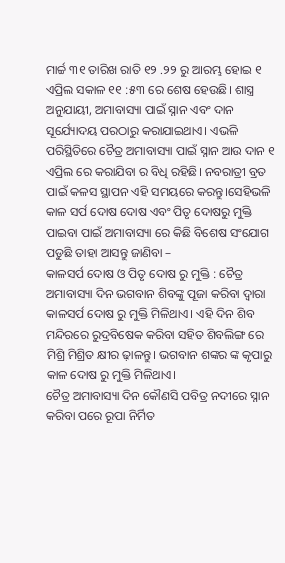ମାର୍ଚ୍ଚ ୩୧ ତାରିଖ ରାତି ୧୨ .୨୨ ରୁ ଆରମ୍ଭ ହୋଇ ୧ ଏପ୍ରିଲ ସକାଳ ୧୧ :୫୩ ରେ ଶେଷ ହେଉଛି। ଶାସ୍ତ୍ର ଅନୁଯାୟୀ, ଅମାବାସ୍ୟା ପାଇଁ ସ୍ନାନ ଏବଂ ଦାନ ସୂର୍ଯ୍ୟୋଦୟ ପରଠାରୁ କରାଯାଇଥାଏ। ଏଭଳି ପରିସ୍ଥିତିରେ ଚୈତ୍ର ଅମାବାସ୍ୟା ପାଇଁ ସ୍ନାନ ଆଉ ଦାନ ୧ ଏପ୍ରିଲ ରେ କରାଯିବା ର ବିଧି ରହିଛି। ନବରାତ୍ରୀ ବ୍ରତ ପାଇଁ କଳସ ସ୍ଥାପନ ଏହି ସମୟରେ କରନ୍ତୁ।ସେହିଭଳି କାଳ ସର୍ପ ଦୋଷ ଦୋଷ ଏବଂ ପିତୃ ଦୋଷରୁ ମୁକ୍ତି ପାଇବା ପାଇଁ ଅମାବାସ୍ୟା ରେ କିଛି ବିଶେଷ ସଂଯୋଗ ପଡୁଛି ତାହା ଆସନ୍ତୁ ଜାଣିବା –
କାଳସର୍ପ ଦୋଷ ଓ ପିତୃ ଦୋଷ ରୁ ମୁକ୍ତି : ଚୈତ୍ର ଅମାବାସ୍ୟା ଦିନ ଭଗବାନ ଶିବଙ୍କୁ ପୂଜା କରିବା ଦ୍ୱାରା କାଳସର୍ପ ଦୋଷ ରୁ ମୁକ୍ତି ମିଳିଥାଏ। ଏହି ଦିନ ଶିବ ମନ୍ଦିରରେ ରୁଦ୍ରବିଷେକ କରିବା ସହିତ ଶିବଲିଙ୍ଗ ରେ ମିଶ୍ରି ମିଶ୍ରିତ କ୍ଷୀର ଢ଼ାଳନ୍ତୁ। ଭଗବାନ ଶଙ୍କର ଙ୍କ କୃପାରୁ କାଳ ଦୋଷ ରୁ ମୁକ୍ତି ମିଳିଥାଏ।
ଚୈତ୍ର ଅମାବାସ୍ୟା ଦିନ କୌଣସି ପବିତ୍ର ନଦୀରେ ସ୍ନାନ କରିବା ପରେ ରୂପା ନିର୍ମିତ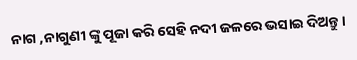ନାଗ ,ନାଗୁଣୀ ଙ୍କୁ ପୂଜା କରି ସେହି ନଦୀ ଜଳରେ ଭସାଇ ଦିଅନ୍ତୁ।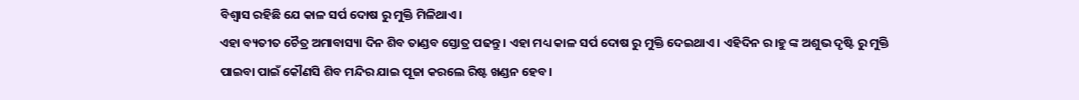ବିଶ୍ୱାସ ରହିଛି ଯେ କାଳ ସର୍ପ ଦୋଷ ରୁ ମୁକ୍ତି ମିଳିଥାଏ।
ଏହା ବ୍ୟତୀତ ଚୈତ୍ର ଅମାବାସ୍ୟା ଦିନ ଶିବ ତାଣ୍ଡବ ସ୍ତୋତ୍ର ପଢନ୍ତୁ। ଏହା ମଧ୍ୟ କାଳ ସର୍ପ ଦୋଷ ରୁ ମୁକ୍ତି ଦେଇଥାଏ। ଏହିଦିନ ର।ହୁ ଙ୍କ ଅଶୁଭ ଦୃଷ୍ଟି ରୁ ମୁକ୍ତି ପାଇବା ପାଇଁ କୌଣସି ଶିବ ମନ୍ଦିର ଯାଇ ପୂଜା କରଲେ ରିଷ୍ଟ ଖଣ୍ଡନ ହେବ।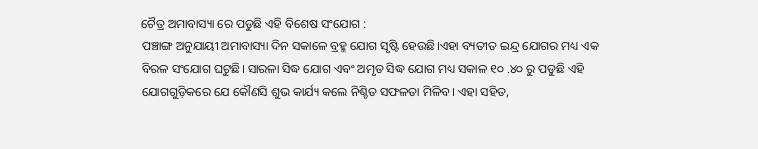ଚୈତ୍ର ଅମାବାସ୍ୟା ରେ ପଡୁଛି ଏହି ବିଶେଷ ସଂଯୋଗ :
ପଞ୍ଚାଙ୍ଗ ଅନୁଯାୟୀ ଅମାବାସ୍ୟା ଦିନ ସକାଳେ ବ୍ରହ୍ମ ଯୋଗ ସୃଷ୍ଟି ହେଉଛି।ଏହା ବ୍ୟତୀତ ଇନ୍ଦ୍ର ଯୋଗର ମଧ୍ୟ ଏକ ବିରଳ ସଂଯୋଗ ଘଟୁଛି। ସାରଳା ସିଦ୍ଧ ଯୋଗ ଏବଂ ଅମୃତ ସିଦ୍ଧ ଯୋଗ ମଧ୍ୟ ସକାଳ ୧୦ .୪୦ ରୁ ପଡୁଛି ଏହି ଯୋଗଗୁଡ଼ିକରେ ଯେ କୌଣସି ଶୁଭ କାର୍ଯ୍ୟ କଲେ ନିଶ୍ଚିତ ସଫଳତା ମିଳିବ। ଏହା ସହିତ,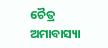ଚୈତ୍ର ଅମାବାସ୍ୟା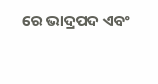ରେ ଭାଦ୍ରପଦ ଏବଂ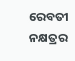ରେବତୀ ନକ୍ଷତ୍ରର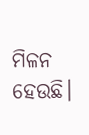ମିଳନ ହେଉଛି।